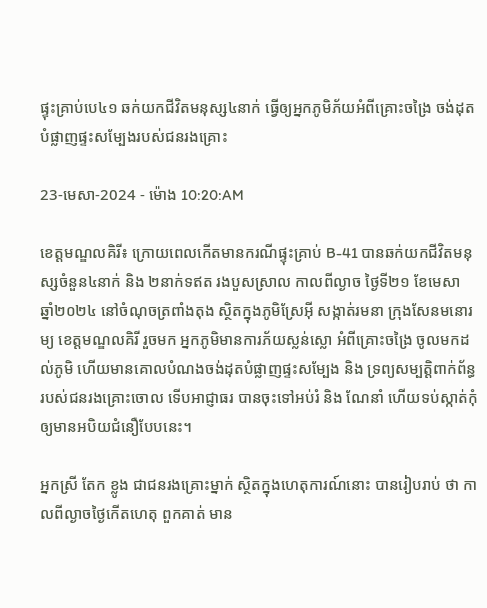ផ្ទុះគ្រាប់បេ៤១ ឆក់យកជីវិតមនុស្ស៤នាក់ ធ្វើឲ្យអ្នកភូមិភ័យអំពីគ្រោះចង្រៃ ចង់ដុតបំផ្លាញផ្ទះសម្បែងរបស់ជនរងគ្រោះ

23-មេសា-2024 - ម៉ោង 10:20:AM

ខេត្តមណ្ឌលគិរី៖ ក្រោយពេលកើតមានករណីផ្ទុះគ្រាប់ B-41 បានឆក់យកជីវិតមនុស្សចំនួន៤នាក់ និង ២នាក់ទឥត រងបួសស្រាល កាលពីល្ងាច ថ្ងៃទី២១ ខែមេសា ឆ្នាំ២០២៤ នៅចំណុចត្រពាំងតុង ស្ថិតក្នុងភូមិស្រែអ៊ី សង្កាត់រមនា ក្រុងសែនមនោរម្យ ខេត្តមណ្ឌលគិរី រួចមក អ្នកភូមិមានការភ័យស្លន់ស្លោ អំពីគ្រោះចង្រៃ ចូលមកដល់ភូមិ ហើយមានគោលបំណងចង់ដុតបំផ្លាញផ្ទះសម្បែង និង ទ្រព្យសម្បត្ដិពាក់ព័ន្ធរបស់ជនរងគ្រោះចោល ទើបអាជ្ញាធរ បានចុះទៅអប់រំ និង ណែនាំ ហើយទប់ស្កាត់កុំឲ្យមានអបិយជំនឿបែបនេះ។

អ្នកស្រី តែក ខ្លូង ជាជនរងគ្រោះម្នាក់ ស្ថិតក្នុងហេតុការណ៍នោះ បានរៀបរាប់ ថា កាលពីល្ងាចថ្ងៃកើតហេតុ ពួកគាត់ មាន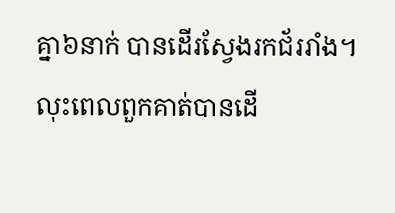គ្នា៦នាក់ បានដើរស្វែងរកជ័ររាំង។ លុះពេលពួកគាត់បានដើ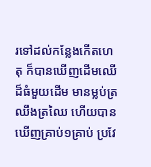រទៅដល់កន្លែងកើតហេតុ ក៏បានឃើញដើមឈើដ៏ធំមួយដើម មានម្លប់ត្រឈឹងត្រឈៃ ហើយបានឃើញគ្រាប់១គ្រាប់ ប្រវែ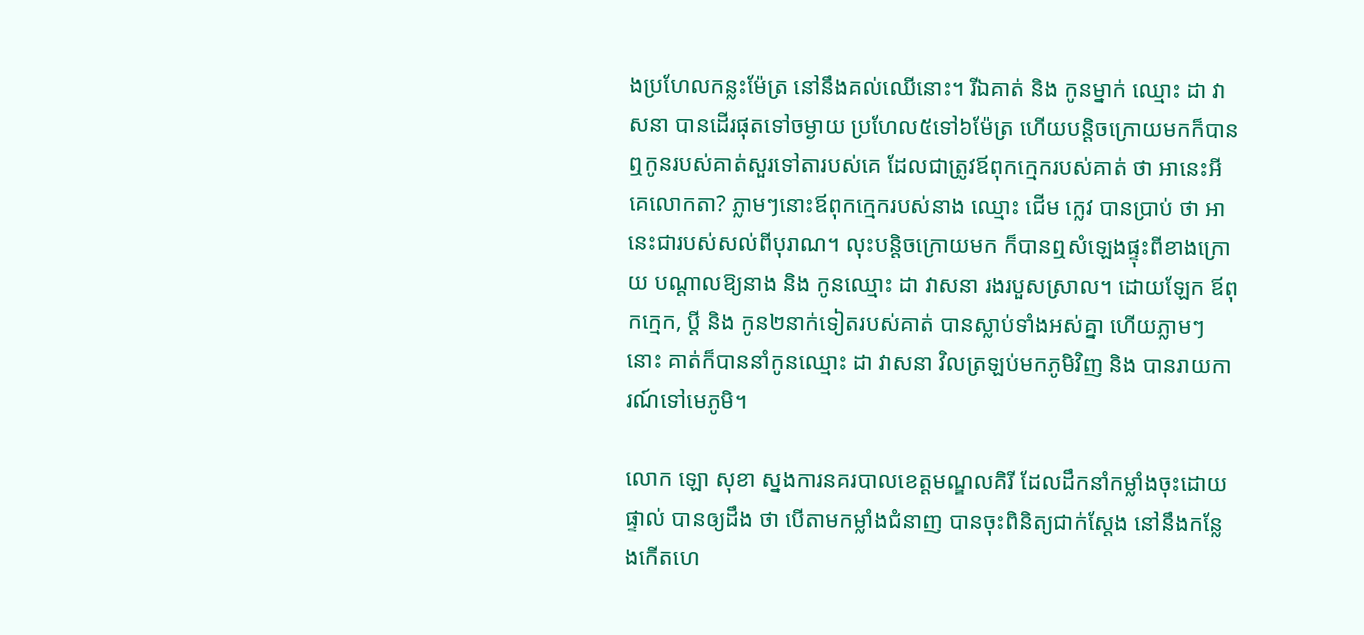ងប្រហែលកន្លះម៉ែត្រ នៅនឹងគល់ឈើនោះ។ រីឯគាត់ និង កូនម្នាក់ ឈ្មោះ ដា វាសនា បានដើរផុតទៅចម្ងាយ ប្រហែល៥ទៅ៦ម៉ែត្រ ហើយបន្ដិចក្រោយមកក៏បានឮកូនរបស់គាត់សួរទៅតារបស់គេ ដែលជាត្រូវឪពុកក្មេករបស់គាត់ ថា អានេះអីគេលោកតា? ភ្លាមៗនោះឪពុកក្មេករបស់នាង ឈ្មោះ ជើម ក្លេវ បានប្រាប់ ថា អានេះជារបស់សល់ពីបុរាណ។ លុះបន្តិចក្រោយមក ក៏បានឮសំឡេងផ្ទុះពីខាងក្រោយ បណ្តាលឱ្យនាង និង កូនឈ្មោះ ដា វាសនា រងរបួសស្រាល។ ដោយឡែក ឪពុកក្មេក, ប្ដី និង កូន២នាក់ទៀតរបស់គាត់ បានស្លាប់ទាំងអស់គ្នា ហើយភ្លាមៗនោះ គាត់ក៏បាននាំកូនឈ្មោះ ដា វាសនា វិលត្រឡប់មកភូមិវិញ និង បានរាយការណ៍ទៅមេភូមិ។

លោក ឡោ សុខា ស្នងការនគរបាលខេត្តមណ្ឌលគិរី ដែលដឹកនាំកម្លាំងចុះដោយផ្ទាល់ បានឲ្យដឹង ថា បើតាមកម្លាំងជំនាញ បានចុះពិនិត្យជាក់ស្តែង នៅនឹងកន្លែងកើតហេ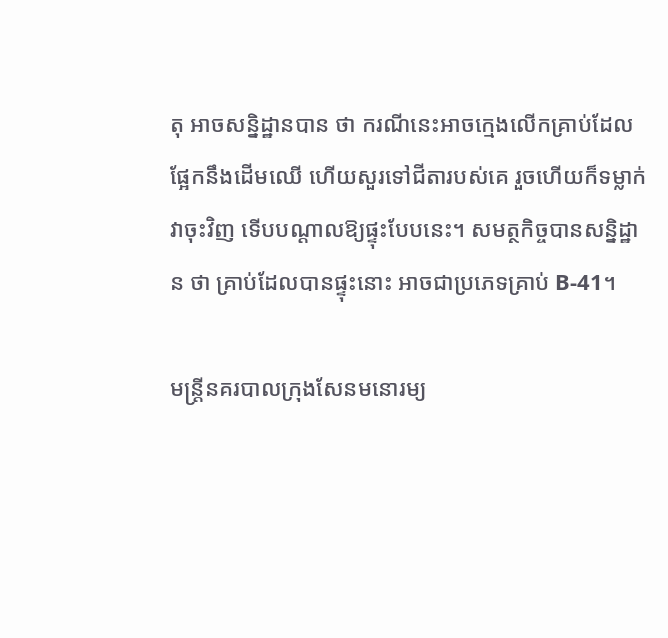តុ អាចសន្និដ្ឋានបាន ថា ករណីនេះអាចក្មេងលើកគ្រាប់ដែលផ្អែកនឹងដើមឈើ ហើយសួរទៅជីតារបស់គេ រួចហើយក៏ទម្លាក់វាចុះវិញ ទើបបណ្ដាលឱ្យផ្ទុះបែបនេះ។ សមត្ថកិច្ចបានសន្និដ្ឋាន ថា គ្រាប់ដែលបានផ្ទុះនោះ អាចជាប្រភេទគ្រាប់ B-41។

មន្រ្ដីនគរបាលក្រុងសែនមនោរម្យ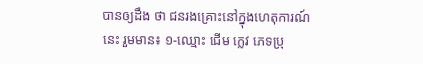បានឲ្យដឹង ថា ជនរងគ្រោះនៅក្នុងហេតុការណ៍នេះ រួមមាន៖ ១-ឈ្មោះ ជើម ក្លេវ ភេទប្រុ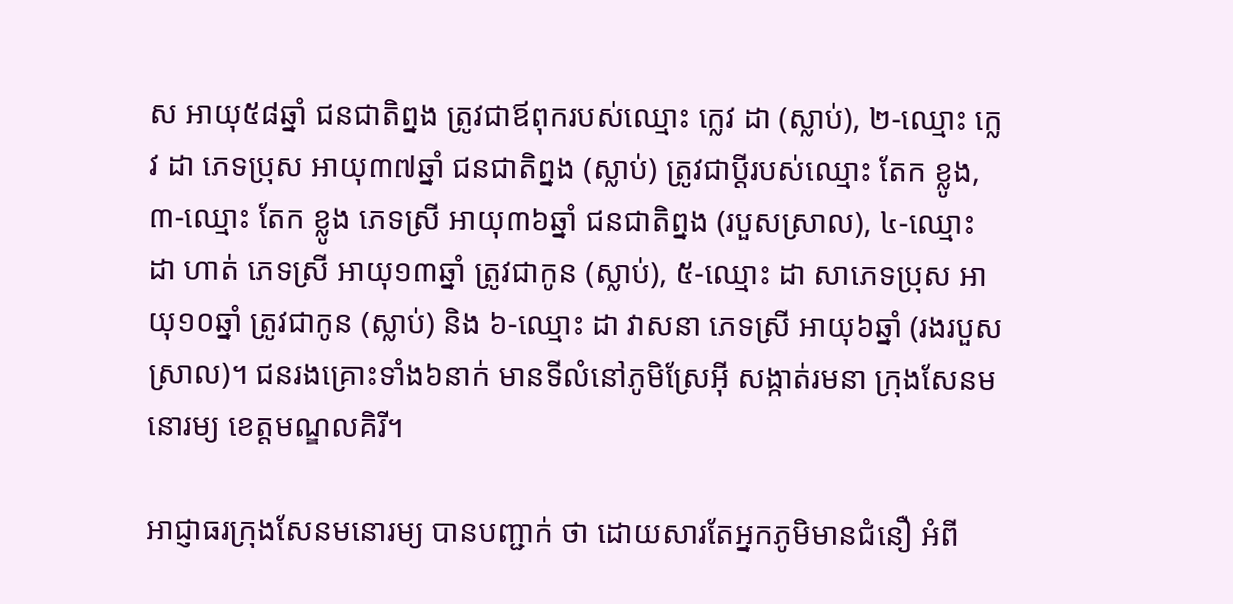ស អាយុ៥៨ឆ្នាំ ជនជាតិព្នង ត្រូវជាឪពុករបស់ឈ្មោះ ក្លេវ ដា (ស្លាប់), ២-ឈ្មោះ ក្លេវ ដា ភេទប្រុស អាយុ៣៧ឆ្នាំ ជនជាតិព្នង (ស្លាប់) ត្រូវជាប្ដីរបស់ឈ្មោះ តែក ខ្លូង, ៣-ឈ្មោះ តែក ខ្លូង ភេទស្រី អាយុ៣៦ឆ្នាំ ជនជាតិព្នង (របួសស្រាល), ៤-ឈ្មោះ ដា ហាត់ ភេទស្រី អាយុ១៣ឆ្នាំ ត្រូវជាកូន (ស្លាប់), ៥-ឈ្មោះ ដា សាភេទប្រុស អាយុ១០ឆ្នាំ ត្រូវជាកូន (ស្លាប់) និង ៦-ឈ្មោះ ដា វាសនា ភេទស្រី អាយុ៦ឆ្នាំ (រងរបួសស្រាល)។ ជនរងគ្រោះទាំង៦នាក់ មានទីលំនៅភូមិស្រែអ៊ី សង្កាត់រមនា ក្រុងសែនមនោរម្យ ខេត្តមណ្ឌលគិរី។

អាជ្ញាធរក្រុងសែនមនោរម្យ បានបញ្ជាក់ ថា ដោយសារតែអ្នកភូមិមានជំនឿ អំពី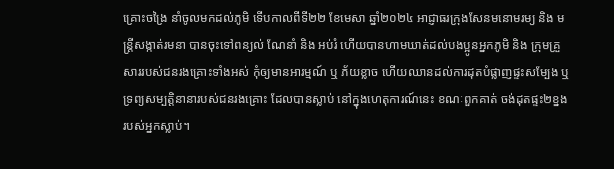គ្រោះចង្រៃ នាំចូលមកដល់ភូមិ ទើបកាលពីទី២២ ខែមេសា ឆ្នាំ២០២៤ អាជ្ញាធរក្រុងសែនមនោមរម្យ និង មន្ត្រីសង្កាត់រមនា បានចុះទៅពន្យល់ ណែនាំ និង អប់រំ ហើយបានហាមឃាត់ដល់បងប្អូនអ្នកភូមិ និង ក្រុមគ្រួសាររបស់ជនរងគ្រោះទាំងអស់ កុំឲ្យមានអារម្មណ៍ ឬ ភ័យខ្លាច ហើយឈានដល់ការដុតបំផ្លាញផ្ទះសម្បែង ឬ ទ្រព្យសម្បត្តិនានារបស់ជនរងគ្រោះ ដែលបានស្លាប់ នៅក្នុងហេតុការណ៍នេះ ខណៈពួកគាត់ ចង់ដុតផ្ទះ២ខ្នងរបស់អ្នកស្លាប់។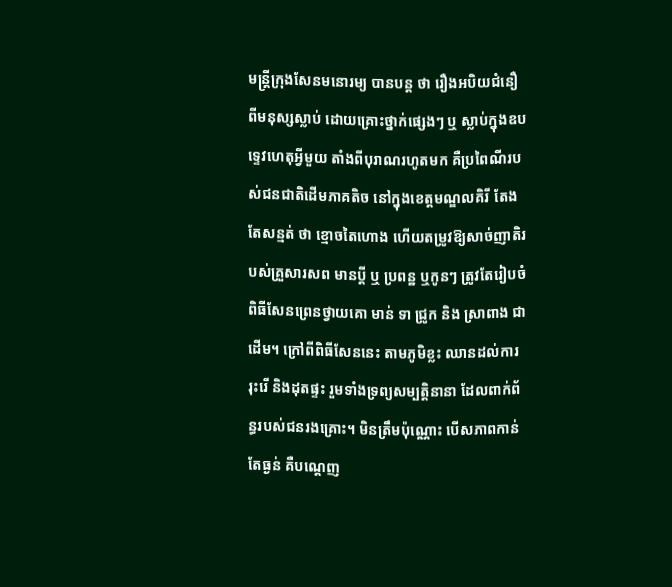មន្ត្រីក្រុងសែនមនោរម្យ បានបន្ដ ថា រឿងអបិយជំនឿពីមនុស្សស្លាប់ ដោយគ្រោះថ្នាក់ផ្សេងៗ ឬ ស្លាប់ក្នុងឧបទ្ទេវហេតុអ្វីមួយ តាំងពីបុរាណរហូតមក គឺប្រពៃណីរបស់ជនជាតិដើមភាគតិច នៅក្នុងខេត្តមណ្ឌលគិរី តែងតែសន្មត់ ថា ខ្មោចតៃហោង ហើយតម្រូវឱ្យសាច់ញាតិរបស់គ្រួសារសព មានប្ដី ឬ ប្រពន្ឋ ឬកូនៗ ត្រូវតែរៀបចំពិធីសែនព្រេនថ្វាយគោ មាន់ ទា ជ្រូក និង ស្រាពាង ជាដើម។ ក្រៅពីពិធីសែននេះ តាមភូមិខ្លះ ឈានដល់ការរុះរើ និងដុតផ្ទះ រួមទាំងទ្រព្យសម្បត្តិនានា ដែលពាក់ព័ន្ធរបស់ជនរងគ្រោះ។ មិនត្រឹមប៉ុណ្ណោះ បើសភាពកាន់តែធ្ងន់ គឺបណ្ដេញ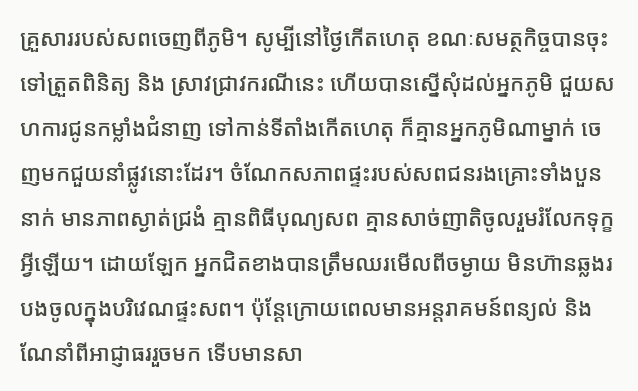គ្រួសាររបស់សពចេញពីភូមិ។ សូម្បីនៅថ្ងៃកើតហេតុ ខណៈសមត្ថកិច្ចបានចុះទៅត្រួតពិនិត្យ និង ស្រាវជ្រាវករណីនេះ ហើយបានស្នើសុំដល់អ្នកភូមិ ជួយសហការជូនកម្លាំងជំនាញ ទៅកាន់ទីតាំងកើតហេតុ ក៏គ្មានអ្នកភូមិណាម្នាក់ ចេញមកជួយនាំផ្លូវនោះដែរ។ ចំណែកសភាពផ្ទះរបស់សពជនរងគ្រោះទាំងបួននាក់ មានភាពស្ងាត់ជ្រងំ គ្មានពិធីបុណ្យសព គ្មានសាច់ញាតិចូលរួមរំលែកទុក្ខអ្វីឡើយ។ ដោយឡែក អ្នកជិតខាងបានត្រឹមឈរមើលពីចម្ងាយ មិនហ៊ានឆ្លងរបងចូលក្នុងបរិវេណផ្ទះសព។ ប៉ុន្ដែក្រោយពេលមានអន្តរាគមន៍ពន្យល់ និង ណែនាំពីអាជ្ញាធររួចមក ទើបមានសា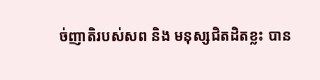ច់ញាតិរបស់សព និង មនុស្សជិតដិតខ្លះ បាន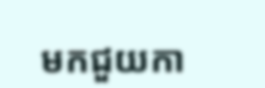មកជួយកា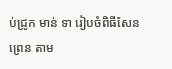ប់ជ្រូក មាន់ ទា រៀបចំពិធីសែនព្រេន តាម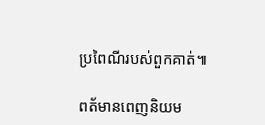ប្រពៃណីរបស់ពួកគាត់៕

ពត័មានពេញនិយម